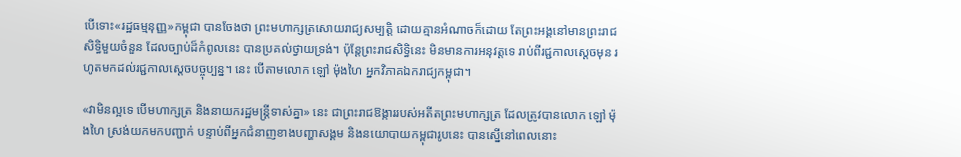បើទោះ«រដ្ឋធម្មនុញ្ញ»កម្ពុជា បានចែងថា ព្រះមហាក្សត្រសោយរាជ្យសម្បត្តិ ដោយគ្មានអំណាចក៏ដោយ តែព្រះអង្គនៅមានព្រះរាជសិទ្ធិមួយចំនួន ដែលច្បាប់ដ៏កំពូលនេះ បានប្រគល់ថ្វាយទ្រង់។ ប៉ុន្តែព្រះរាជសិទ្ធិនេះ មិនមានការអនុវត្តទេ រាប់ពីរជ្ជកាលស្ដេចមុន រហូតមកដល់រជ្ជកាលស្ដេចបច្ចុប្បន្ន។ នេះ បើតាមលោក ឡៅ ម៉ុងហៃ អ្នកវិភាគឯករាជ្យកម្ពុជា។

«វាមិនល្អទេ បើមហាក្សត្រ និងនាយករដ្ឋមន្ត្រីទាស់គ្នា» នេះ ជាព្រះរាជឱង្ការរបស់អតីតព្រះមហាក្សត្រ ដែលត្រូវបានលោក ឡៅ ម៉ុងហៃ ស្រង់យកមកបញ្ជាក់ បន្ទាប់ពីអ្នកជំនាញខាងបញ្ហាសង្គម និងនយោបាយកម្ពុជារូបនេះ បានស្នើនៅពេលនោះ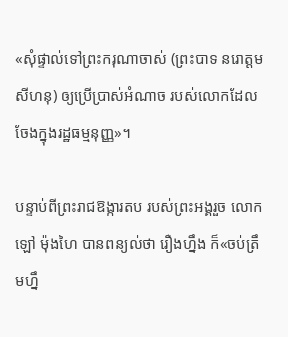«សុំផ្ទាល់ទៅព្រះករុណាចាស់ (ព្រះបាទ នរោត្ដម សីហនុ) ឲ្យប្រើប្រាស់អំណាច របស់លោកដែលចែងក្នុងរដ្ឋធម្មនុញ្ញ»។

បន្ទាប់ពីព្រះរាជឱង្ការតប របស់ព្រះអង្គរួច លោក ឡៅ ម៉ុងហៃ បានពន្យល់ថា រឿងហ្នឹង ក៏«ចប់ត្រឹមហ្នឹ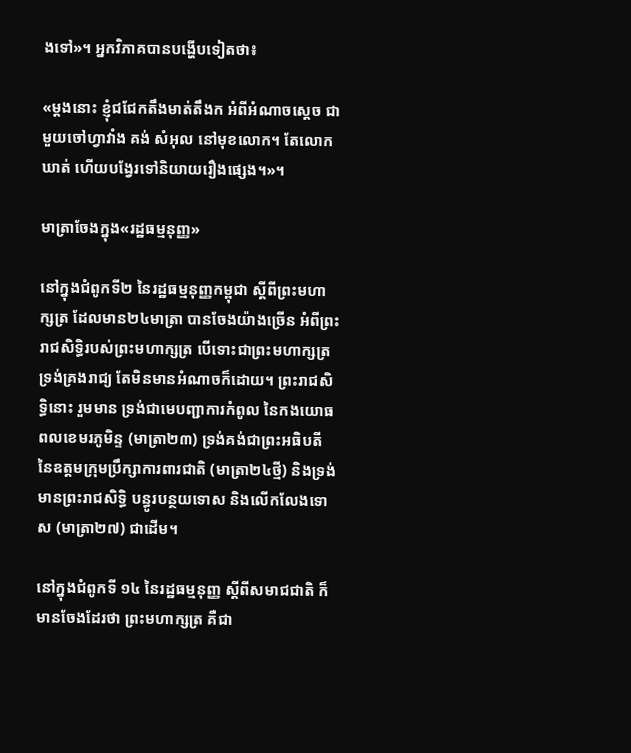ងទៅ»។ អ្នកវិភាគបានបង្ហើបទៀតថា៖

«ម្តងនោះ ខ្ញុំជជែកតឹងមាត់តឹងក អំពីអំណាចស្តេច ជាមួយចៅហ្វាវាំង គង់ សំអុល នៅមុខលោក។ តែលោកឃាត់ ហើយបង្វែរទៅនិយាយរឿងផ្សេង។»។

មាត្រាចែងក្នុង«រដ្ឋធម្មនុញ្ញ»

នៅក្នុងជំពូកទី២ នៃរដ្ឋធម្មនុញ្ញកម្ពុជា ស្ដីពីព្រះមហាក្សត្រ ដែលមាន២៤មាត្រា បានចែងយ៉ាងច្រើន អំពីព្រះរាជសិទ្ធិរបស់ព្រះមហាក្សត្រ បើទោះជាព្រះមហាក្សត្រ ទ្រង់គ្រងរាជ្យ តែមិនមានអំណាចក៏ដោយ។ ព្រះរាជសិទ្ធិនោះ រួមមាន ទ្រង់ជាមេបញ្ជាការកំពូល នៃកងយោធពលខេមរភូមិន្ទ (មាត្រា២៣) ទ្រង់គង់ជាព្រះអធិបតី នៃឧត្ដមក្រុមប្រឹក្សាការពារជាតិ (មាត្រា២៤ថ្មី) និងទ្រង់មានព្រះរាជសិទ្ធិ បន្ធូរបន្ថយទោស និងលើកលែងទោស (មាត្រា២៧) ជាដើម។

នៅក្នុងជំពូកទី ១៤ នៃរដ្ឋធម្មនុញ្ញ ស្ដីពីសមាជជាតិ ក៏មានចែងដែរថា ព្រះមហាក្សត្រ គឺជា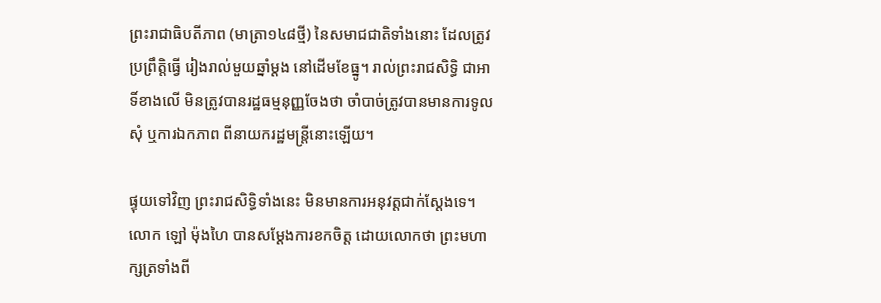ព្រះរាជាធិបតីភាព (មាត្រា១៤៨ថ្មី) នៃសមាជជាតិទាំងនោះ ដែលត្រូវប្រព្រឹត្តិធ្វើ រៀងរាល់មួយឆ្នាំម្ដង នៅដើមខែធ្នូ។ រាល់ព្រះរាជសិទ្ធិ ជាអាទិ៍ខាងលើ មិនត្រូវបានរដ្ឋធម្មនុញ្ញចែងថា ចាំបាច់ត្រូវបានមានការទូលសុំ ឬការឯកភាព ពីនាយករដ្ឋមន្ត្រីនោះឡើយ។

ផ្ទុយទៅវិញ ព្រះរាជសិទ្ធិទាំងនេះ មិនមានការអនុវត្តជាក់ស្ដែងទេ។ លោក ឡៅ ម៉ុងហៃ បានសម្ដែងការខកចិត្ត ដោយលោកថា ព្រះមហាក្សត្រទាំងពី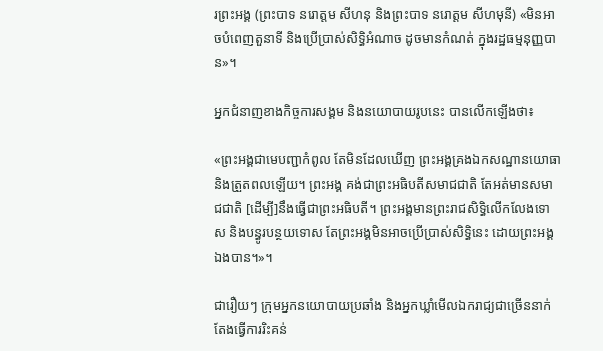រព្រះអង្គ (ព្រះបាទ នរោត្ដម សីហនុ និងព្រះបាទ នរោត្ដម សីហមុនី) «មិនអាចបំពេញតួនាទី និងប្រើប្រាស់សិទ្ធិអំណាច ដូចមានកំណត់ ក្នុងរដ្ឋធម្មនុញ្ញបាន»។

អ្នកជំនាញខាងកិច្ចការសង្គម និងនយោបាយរូបនេះ បានលើកឡើងថា៖

«ព្រះអង្គជាមេបញ្ជាកំពូល តែមិនដែលឃើញ ព្រះអង្គគ្រងឯកសណ្ឋានយោធា និងត្រួតពលឡើយ។ ព្រះអង្គ គង់ជាព្រះអធិបតីសមាជជាតិ តែអត់មានសមាជជាតិ [ដើម្បី]នឹងធ្វើជាព្រះអធិបតី។ ព្រះអង្គមានព្រះរាជសិទ្ធិលើកលែងទោស និងបន្ធូរបន្ថយទោស តែព្រះអង្គមិនអាចប្រើប្រាស់សិទ្ធិនេះ ដោយព្រះអង្គឯងបាន។»។

ជារឿយៗ ក្រុមអ្នកនយោបាយប្រឆាំង និងអ្នកឃ្លាំមើលឯករាជ្យជាច្រើននាក់ តែងធ្វើការរិះគន់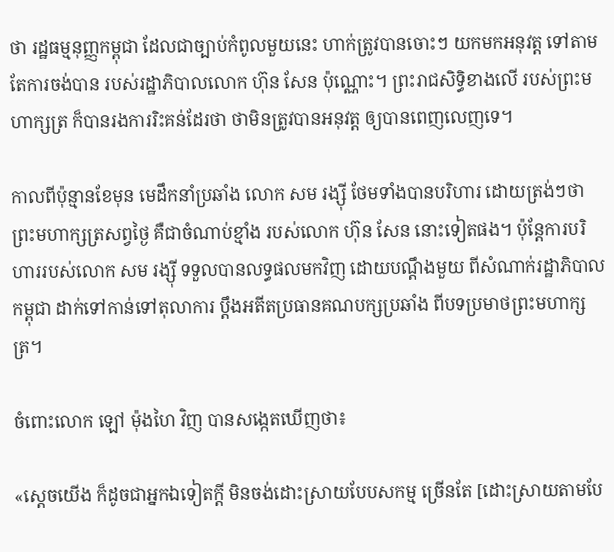ថា រដ្ឋធម្មនុញ្ញកម្ពុជា ដែលជាច្បាប់កំពូលមួយនេះ ហាក់ត្រូវបានចោះៗ យកមកអនុវត្ត ទៅតាមតែការចង់បាន របស់រដ្ឋាភិបាលលោក ហ៊ុន សែន ប៉ុណ្ណោះ។ ព្រះរាជសិទ្ធិខាងលើ របស់ព្រះមហាក្សត្រ ក៏បានរងការរិះគន់ដែរថា ថាមិនត្រូវបានអនុវត្ត ឲ្យបានពេញលេញទេ។

កាលពីប៉ុន្មានខែមុន មេដឹកនាំប្រឆាំង លោក សម រង្ស៊ី ថែមទាំងបានបរិហារ ដោយត្រង់ៗថា ព្រះមហាក្សត្រសព្វថ្ងៃ គឺជាចំណាប់ខ្មាំង របស់លោក ហ៊ុន សែន នោះទៀតផង។ ប៉ុន្តែការបរិហាររបស់លោក សម រង្ស៊ី ទទួលបានលទ្ធផលមកវិញ ដោយបណ្ដឹងមួយ ពីសំណាក់រដ្ឋាភិបាលកម្ពុជា ដាក់ទៅកាន់ទៅតុលាការ ប្ដឹងអតីតប្រធានគណបក្សប្រឆាំង ពីបទប្រមាថព្រះមហាក្សត្រ។

ចំពោះលោក ឡៅ ម៉ុងហៃ វិញ បានសង្កេតឃើញថា៖

«ស្តេចយើង ក៏ដូចជាអ្នកឯទៀតក្តី មិនចង់ដោះស្រាយបែបសកម្ម ច្រើនតែ [ដោះស្រាយតាមបែ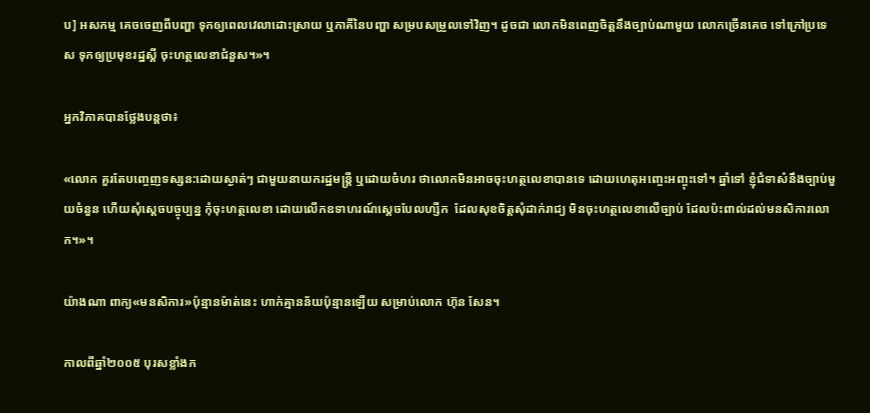ប] អសកម្ម គេចចេញពីបញ្ហា ទុកឲ្យពេលវេលាដោះស្រាយ ឬភាគីនៃបញ្ហា សម្របសម្រួលទៅវិញ។ ដូចជា លោកមិនពេញចិត្តនឹងច្បាប់ណាមួយ លោកច្រើនគេច ទៅក្រៅប្រទេស ទុកឲ្យប្រមុខរដ្ឋស្តី ចុះហត្ថលេខាជំនួស។»។

អ្នកវិភាគបានថ្លែងបន្តថា៖

«លោក គួរតែបញ្ចេញទស្សន:ដោយស្ងាត់ៗ ជាមួយនាយករដ្ឋមន្ត្រី ឬដោយចំហរ ថាលោកមិនអាចចុះហត្ថលេខាបានទេ ដោយហេតុអញ្ចេះអញ្ចុះទៅ។ ឆ្នាំទៅ ខ្ញុំជំទាស៎នឹងច្បាប់មួយចំនួន ហើយសុំស្តេចបច្ចុប្បន្ន កុំចុះហត្ថលេខា ដោយលើកឧទាហរណ៍ស្តេចបែលហ្សីក  ដែលសុខចិត្តសុំដាក់រាជ្យ មិនចុះហត្ថលេខាលើច្បាប់ ដែលប៉ះពាល់ដល់មនសិការលោក។»។

យ៉ាងណា ពាក្យ«មនសិការ»ប៉ុន្មានម៉ាត់នេះ ហាក់គ្មានន័យប៉ុន្មានឡើយ សម្រាប់លោក ហ៊ុន សែន។

កាលពីឆ្នាំ២០០៥ បុរសខ្លាំងក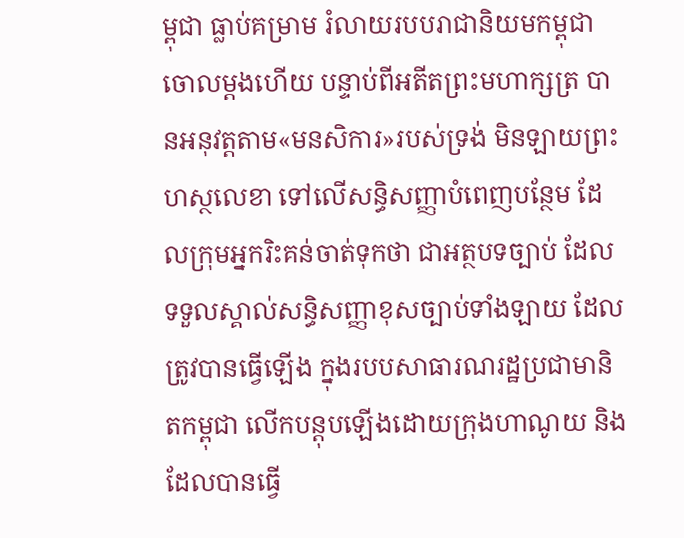ម្ពុជា ធ្លាប់គម្រាម រំលាយរបបរាជានិយមកម្ពុជា ចោលម្ដងហើយ បន្ទាប់ពីអតីតព្រះមហាក្សត្រ បានអនុវត្តតាម«មនសិការ»របស់ទ្រង់ មិនឡាយព្រះហស្ថលេខា ទៅលើសន្ធិសញ្ញាបំពេញបន្ថែម ដែលក្រុមអ្នករិះគន់ចាត់ទុកថា ជាអត្ថបទច្បាប់ ដែលទទួលស្គាល់សន្ធិសញ្ញាខុសច្បាប់ទាំងឡាយ ដែលត្រូវបានធ្វើឡើង ក្នុងរបបសាធារណរដ្ឋប្រជាមានិតកម្ពុជា លើកបន្តុបឡើងដោយក្រុងហាណូយ និងដែលបានធ្វើ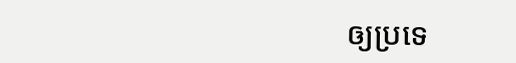ឲ្យប្រទេ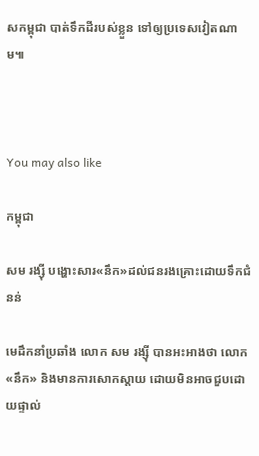សកម្ពុជា បាត់ទឹកដីរបស់ខ្លួន ទៅឲ្យប្រទេសវៀតណាម៕



You may also like

កម្ពុជា

សម រង្ស៊ី បង្ហោះសារ«នឹក»ដល់ជនរងគ្រោះដោយទឹកជំនន់

មេដឹកនាំប្រឆាំង លោក សម រង្ស៊ី បានអះអាងថា លោក«នឹក» និងមានការសោកស្ដាយ ដោយមិនអាចជួបដោយផ្ទាល់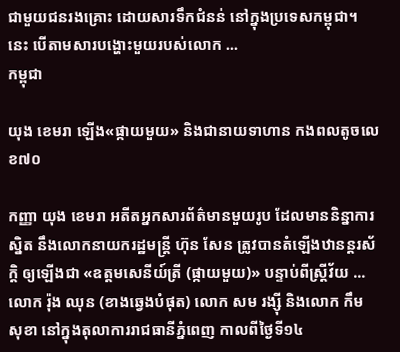ជាមួយជនរងគ្រោះ ដោយសារទឹកជំនន់ នៅក្នុងប្រទេសកម្ពុជា។ នេះ បើតាមសារបង្ហោះមួយរបស់លោក ...
កម្ពុជា

យុង ខេមរា ឡើង«ផ្កាយមួយ» និងជានាយទាហាន កងពលតូចលេខ៧០

កញ្ញា យុង ខេមរា អតីតអ្នកសារព័ត៌មានមួយរូប ដែលមាននិន្នាការស្និត នឹងលោកនាយករដ្ឋមន្ត្រី ហ៊ុន សែន ត្រូវបានតំឡើងឋានន្តរស័ក្ដិ ឲ្យឡើងជា «ឧត្ដមសេនីយ៍ត្រី (ផ្កាយមួយ)» បន្ទាប់ពីស្ត្រីវ័យ ...
លោក រ៉ុង ឈុន (ខាងឆ្វេងបំផុត) លោក សម រង្ស៊ី និងលោក កឹម សុខា នៅក្នុងតុលាការរាជធានីភ្នំពេញ កាលពីថ្ងៃទី១៤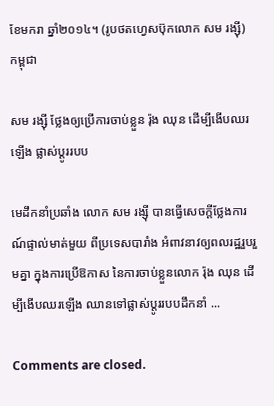ខែមករា ឆ្នាំ២០១៤។ (រូបថតហ្វេសប៊ុកលោក សម រង្ស៊ី)
កម្ពុជា

សម រង្ស៊ី ថ្លែងឲ្យប្រើការចាប់ខ្លួន រ៉ុង ឈុន ដើម្បីងើបឈរឡើង ផ្លាស់ប្ដូររបប

មេដឹកនាំប្រឆាំង លោក សម រង្ស៊ី បានធ្វើសេចក្ដីថ្លែងការណ៍ផ្ទាល់មាត់មួយ ពីប្រទេសបារាំង អំពាវនាវឲ្យពលរដ្ឋរួបរួមគ្នា ក្នុងការប្រើឱកាស នៃការចាប់ខ្លួនលោក រ៉ុង ឈុន ដើម្បីងើបឈរឡើង ឈានទៅផ្លាស់ប្ដូររបបដឹកនាំ ...

Comments are closed.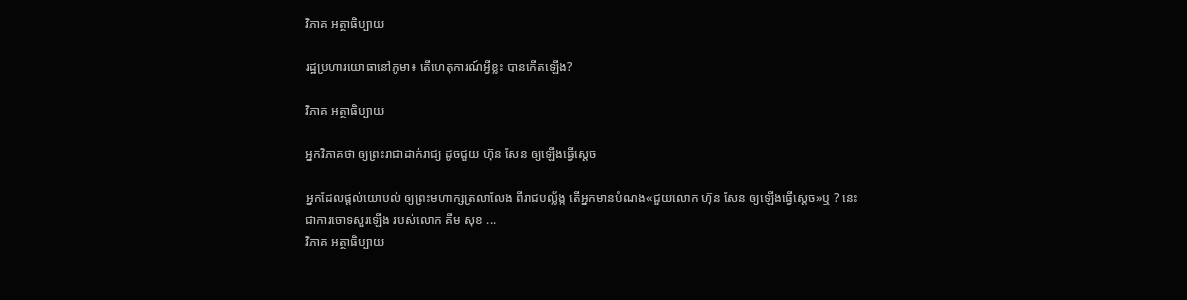វិភាគ អត្ថាធិប្បាយ

រដ្ឋប្រហារយោធានៅភូមា៖ តើហេតុការណ៍អ្វីខ្លះ បានកើតឡើង?

វិភាគ អត្ថាធិប្បាយ

អ្នកវិភាគថា ឲ្យព្រះរាជាដាក់រាជ្យ ដូចជួយ ហ៊ុន សែន ឲ្យឡើងធ្វើស្ដេច

អ្នកដែលផ្ដល់យោបល់ ឲ្យព្រះមហាក្សត្រលាលែង ពីរាជបល្ល័ង្ក តើអ្នកមានបំណង«ជួយលោក ហ៊ុន សែន ឲ្យឡើងធ្វើស្ដេច»ឬ ? នេះ ជាការចោទសួរឡើង របស់លោក គីម សុខ ...
វិភាគ អត្ថាធិប្បាយ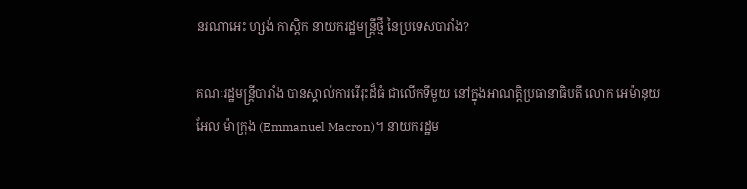នរណាអេះ ហ្សង់ កាស្តិក នាយករដ្ឋមន្ត្រីថ្មី នៃប្រទេសបារាំង?

គណៈរដ្ឋមន្ត្រីបារាំង បានស្គាល់ការរើរុះដ៏ធំ ជាលើកទីមួយ នៅក្នុងអាណត្តិប្រធានាធិបតី លោក អេម៉ានុយអែល ម៉ាក្រុង (Emmanuel Macron)។ នាយករដ្ឋម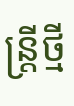ន្ត្រីថ្មី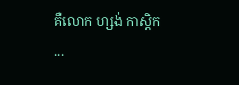គឺលោក ហ្សង់ កាស្តិក ...